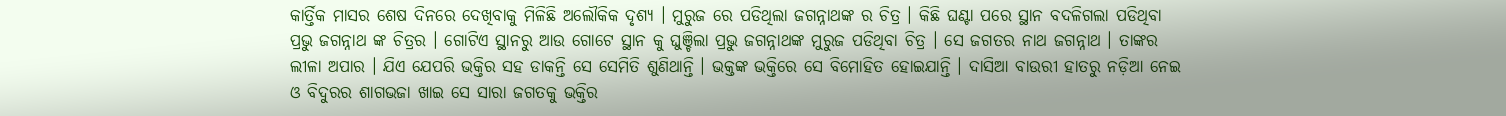କାର୍ତ୍ତିକ ମାସର ଶେଷ ଦିନରେ ଦେଖିବାକୁ ମିଳିଛି ଅଲୌକିକ ଦୃଶ୍ୟ । ମୁରୁଜ ରେ ପଡିଥିଲା ଜଗନ୍ନାଥଙ୍କ ର ଚିତ୍ର । କିଛି ଘଣ୍ଟା ପରେ ସ୍ଥାନ ବଦଳିଗଲା ପଡିଥିବା ପ୍ରଭୁ ଜଗନ୍ନାଥ ଙ୍କ ଚିତ୍ରର । ଗୋଟିଏ ସ୍ଥାନରୁ ଆଉ ଗୋଟେ ସ୍ଥାନ କୁ ଘୁଞ୍ଚିଲା ପ୍ରଭୁ ଜଗନ୍ନାଥଙ୍କ ମୁରୁଜ ପଡିଥିବା ଚିତ୍ର । ସେ ଜଗତର ନାଥ ଜଗନ୍ନାଥ । ତାଙ୍କର ଲୀଳା ଅପାର । ଯିଏ ଯେପରି ଭକ୍ତିର ସହ ଡାକନ୍ତି ସେ ସେମିତି ଶୁଣିଥାନ୍ତି । ଭକ୍ତଙ୍କ ଭକ୍ତିରେ ସେ ବିମୋହିତ ହୋଇଯାନ୍ତି । ଦାସିଆ ବାଉରୀ ହାତରୁ ନଡ଼ିଆ ନେଇ ଓ ବିଦୁରର ଶାଗଭଜା ଖାଇ ସେ ସାରା ଜଗତକୁ ଭକ୍ତିର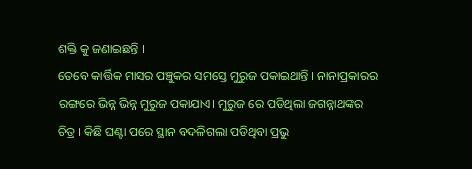ଶକ୍ତି କୁ ଜଣାଇଛନ୍ତି ।
ତେବେ କାର୍ତ୍ତିକ ମାସର ପଞ୍ଚୁକର ସମସ୍ତେ ମୁରୁଜ ପକାଇଥାନ୍ତି । ନାନାପ୍ରକାରର ରଙ୍ଗରେ ଭିନ୍ନ ଭିନ୍ନ ମୁରୁଜ ପକାଯାଏ। ମୁରୁଜ ରେ ପଡିଥିଲା ଜଗନ୍ନାଥଙ୍କର ଚିତ୍ର । କିଛି ଘଣ୍ଟା ପରେ ସ୍ଥାନ ବଦଳିଗଲା ପଡିଥିବା ପ୍ରଭୁ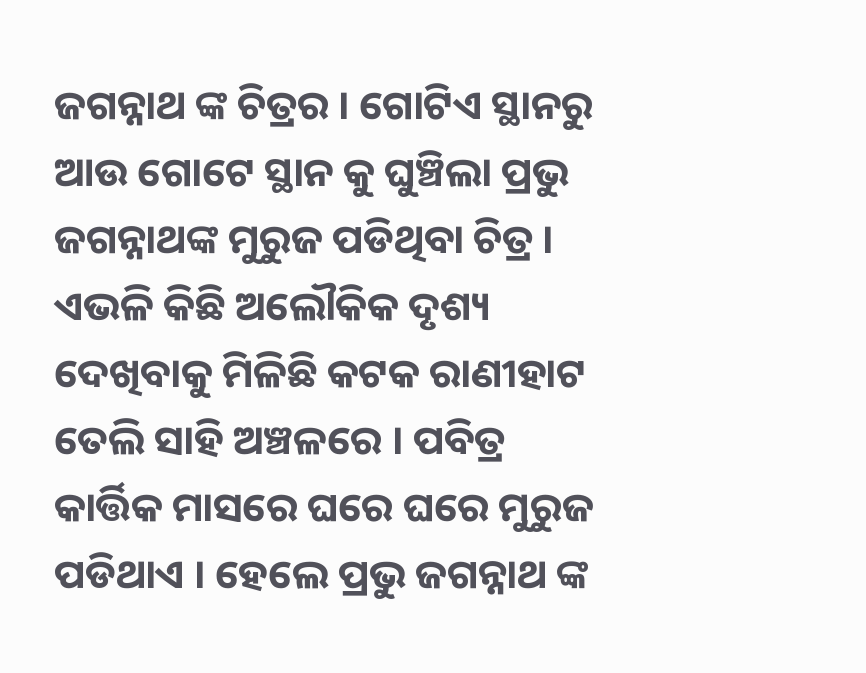ଜଗନ୍ନାଥ ଙ୍କ ଚିତ୍ରର । ଗୋଟିଏ ସ୍ଥାନରୁ ଆଉ ଗୋଟେ ସ୍ଥାନ କୁ ଘୁଞ୍ଚିଲା ପ୍ରଭୁ ଜଗନ୍ନାଥଙ୍କ ମୁରୁଜ ପଡିଥିବା ଚିତ୍ର । ଏଭଳି କିଛି ଅଲୌକିକ ଦୃଶ୍ୟ ଦେଖିବାକୁ ମିଳିଛି କଟକ ରାଣୀହାଟ ତେଲି ସାହି ଅଞ୍ଚଳରେ । ପବିତ୍ର କାର୍ତ୍ତିକ ମାସରେ ଘରେ ଘରେ ମୁରୁଜ ପଡିଥାଏ । ହେଲେ ପ୍ରଭୁ ଜଗନ୍ନାଥ ଙ୍କ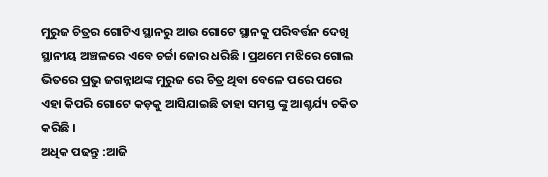ମୁରୁଜ ଚିତ୍ରର ଗୋଟିଏ ସ୍ଥାନରୁ ଆଉ ଗୋଟେ ସ୍ଥାନକୁ ପରିବର୍ତ୍ତନ ଦେଖି ସ୍ଥାନୀୟ ଅଞ୍ଚଳରେ ଏବେ ଚର୍ଚ୍ଚା ଜୋର ଧରିଛି । ପ୍ରଥମେ ମଝିରେ ଗୋଲ ଭିତରେ ପ୍ରଭୁ ଜଗନ୍ନାଥଙ୍କ ମୁରୁଜ ରେ ଚିତ୍ର ଥିବା ବେଳେ ପରେ ପରେ ଏହା କିପରି ଗୋଟେ କଡ଼କୁ ଆସିଯାଇଛି ତାହା ସମସ୍ତ ଙ୍କୁ ଆଶ୍ଚର୍ଯ୍ୟ ଚକିତ କରିଛି ।
ଅଧିକ ପଢନ୍ତୁ :ଆଜି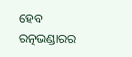ହେବ ରତ୍ନଭଣ୍ଡାରର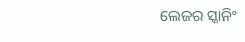ଲେଜର ସ୍କାନିଂ